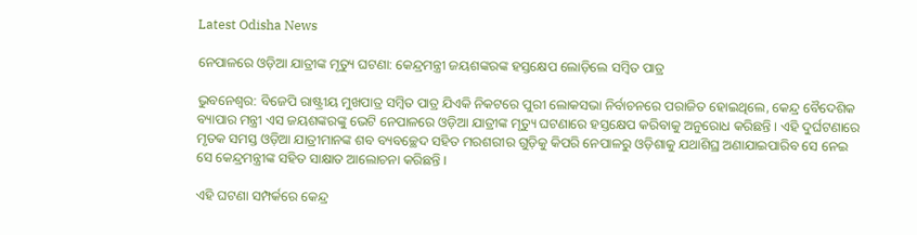Latest Odisha News

ନେପାଳରେ ଓଡ଼ିଆ ଯାତ୍ରୀଙ୍କ ମୃତ୍ୟୁ ଘଟଣା: କେନ୍ଦ୍ରମନ୍ତ୍ରୀ ଜୟଶଙ୍କରଙ୍କ ହସ୍ତକ୍ଷେପ ଲୋଡ଼ିଲେ ସମ୍ବିତ ପାତ୍ର

ଭୁବନେଶ୍ୱର: ବିଜେପି ରାଷ୍ଟ୍ରୀୟ ମୁଖପାତ୍ର ସମ୍ବିତ ପାତ୍ର ଯିଏକି ନିକଟରେ ପୁରୀ ଲୋକସଭା ନିର୍ବାଚନରେ ପରାଜିତ ହୋଇଥିଲେ, କେନ୍ଦ୍ର ବୈଦେଶିକ ବ୍ୟାପାର ମନ୍ତ୍ରୀ ଏସ ଜୟଶଙ୍କରଙ୍କୁ ଭେଟି ନେପାଳରେ ଓଡ଼ିଆ ଯାତ୍ରୀଙ୍କ ମୃତ୍ୟୁ ଘଟଣାରେ ହସ୍ତକ୍ଷେପ କରିବାକୁ ଅନୁରୋଧ କରିଛନ୍ତି । ଏହି ଦୁର୍ଘଟଣାରେ ମୃତକ ସମସ୍ତ ଓଡ଼ିଆ ଯାତ୍ରୀମାନଙ୍କ ଶବ ବ୍ୟବଚ୍ଛେଦ ସହିତ ମରଶରୀର ଗୁଡ଼ିକୁ କିପରି ନେପାଳରୁ ଓଡ଼ିଶାକୁ ଯଥାଶିଘ୍ର ଅଣାଯାଇପାରିବ ସେ ନେଇ ସେ କେନ୍ଦ୍ରମନ୍ତ୍ରୀଙ୍କ ସହିତ ସାକ୍ଷାତ ଆଲୋଚନା କରିଛନ୍ତି ।

ଏହି ଘଟଣା ସମ୍ପର୍କରେ କେନ୍ଦ୍ର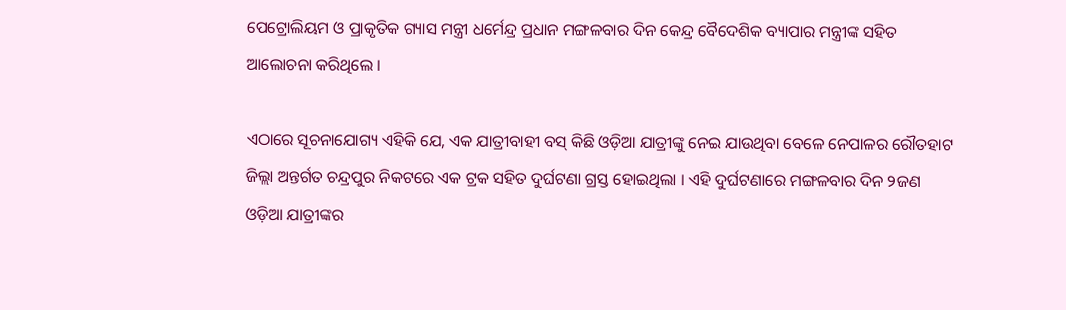ପେଟ୍ରୋଲିୟମ ଓ ପ୍ରାକୃତିକ ଗ୍ୟାସ ମନ୍ତ୍ରୀ ଧର୍ମେନ୍ଦ୍ର ପ୍ରଧାନ ମଙ୍ଗଳବାର ଦିନ କେନ୍ଦ୍ର ବୈଦେଶିକ ବ୍ୟାପାର ମନ୍ତ୍ରୀଙ୍କ ସହିତ ଆଲୋଚନା କରିଥିଲେ ।

ଏଠାରେ ସୂଚନାଯୋଗ୍ୟ ଏହିକି ଯେ, ଏକ ଯାତ୍ରୀବାହୀ ବସ୍ କିଛି ଓଡ଼ିଆ ଯାତ୍ରୀଙ୍କୁ ନେଇ ଯାଉଥିବା ବେଳେ ନେପାଳର ରୌତହାଟ ଜିଲ୍ଲା ଅନ୍ତର୍ଗତ ଚନ୍ଦ୍ରପୁର ନିକଟରେ ଏକ ଟ୍ରକ ସହିତ ଦୁର୍ଘଟଣା ଗ୍ରସ୍ତ ହୋଇଥିଲା । ଏହି ଦୁର୍ଘଟଣାରେ ମଙ୍ଗଳବାର ଦିନ ୨ଜଣ ଓଡ଼ିଆ ଯାତ୍ରୀଙ୍କର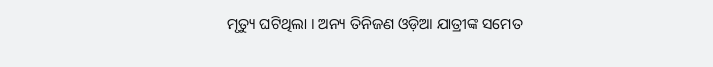ମୃତ୍ୟୁ ଘଟିଥିଲା । ଅନ୍ୟ ତିନିଜଣ ଓଡ଼ିଆ ଯାତ୍ରୀଙ୍କ ସମେତ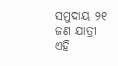ସମୁଦାୟ ୨୧ ଜଣ ଯାତ୍ରୀ ଏହି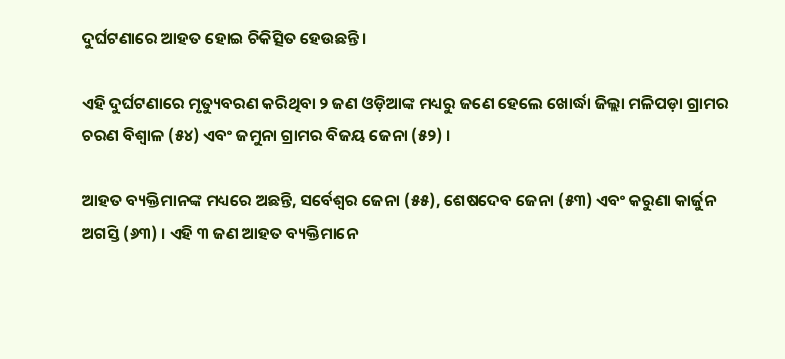ଦୁର୍ଘଟଣାରେ ଆହତ ହୋଇ ଚିକିତ୍ସିତ ହେଉଛନ୍ତି ।

ଏହି ଦୁର୍ଘଟଣାରେ ମୃତ୍ୟୁବରଣ କରିଥିବା ୨ ଜଣ ଓଡ଼ିଆଙ୍କ ମଧ୍ୟରୁ ଜଣେ ହେଲେ ଖୋର୍ଦ୍ଧା ଜିଲ୍ଲା ମଳିପଡ଼ା ଗ୍ରାମର ଚରଣ ବିଶ୍ୱାଳ (୫୪) ଏବଂ ଜମୁନା ଗ୍ରାମର ବିଜୟ ଜେନା (୫୨) ।

ଆହତ ବ୍ୟକ୍ତିମାନଙ୍କ ମଧ୍ୟରେ ଅଛନ୍ତି, ସର୍ବେଶ୍ୱର ଜେନା (୫୫), ଶେଷଦେବ ଜେନା (୫୩) ଏବଂ କରୁଣା କାର୍ଜୁନ ଅଗସ୍ତି (୬୩) । ଏହି ୩ ଜଣ ଆହତ ବ୍ୟକ୍ତିମାନେ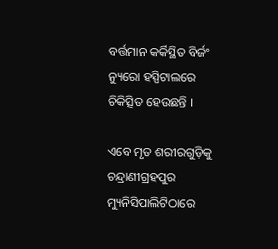ବର୍ତ୍ତମାନ କର୍କିସ୍ଥିତ ବିର୍ଜଂ ନ୍ୟୁରୋ ହସ୍ପିଟାଲରେ ଚିକିତ୍ସିତ ହେଉଛନ୍ତି ।

ଏବେ ମୃତ ଶରୀରଗୁଡ଼ିକୁ ଚନ୍ଦ୍ରାଣୀଗ୍ରହପୁର ମ୍ୟୁନିସିପାଲିଟିଠାରେ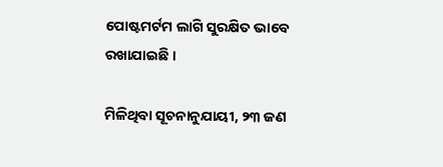ପୋଷ୍ଟମର୍ଟମ ଲାଗି ସୁରକ୍ଷିତ ଭାବେ ରଖାଯାଇଛି ।

ମିଳିଥିବା ସୂଚନାନୁଯାୟୀ, ୨୩ ଜଣ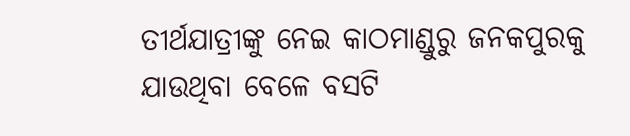ତୀର୍ଥଯାତ୍ରୀଙ୍କୁ ନେଇ କାଠମାଣ୍ଡୁରୁ ଜନକପୁରକୁ ଯାଉଥିବା ବେଳେ ବସଟି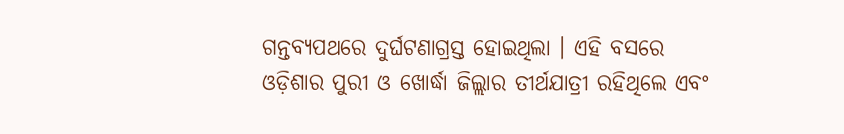ଗନ୍ତବ୍ୟପଥରେ ଦୁର୍ଘଟଣାଗ୍ରସ୍ତ ହୋଇଥିଲା । ଏହି ବସରେ ଓଡ଼ିଶାର ପୁରୀ ଓ ଖୋର୍ଦ୍ଧା ଜିଲ୍ଲାର ତୀର୍ଥଯାତ୍ରୀ ରହିଥିଲେ ଏବଂ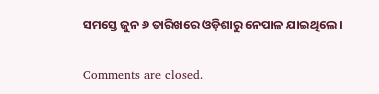ସମସ୍ତେ ଜୁନ ୬ ତାରିଖରେ ଓଡ଼ିଶାରୁ ନେପାଳ ଯାଇଥିଲେ ।

Comments are closed.